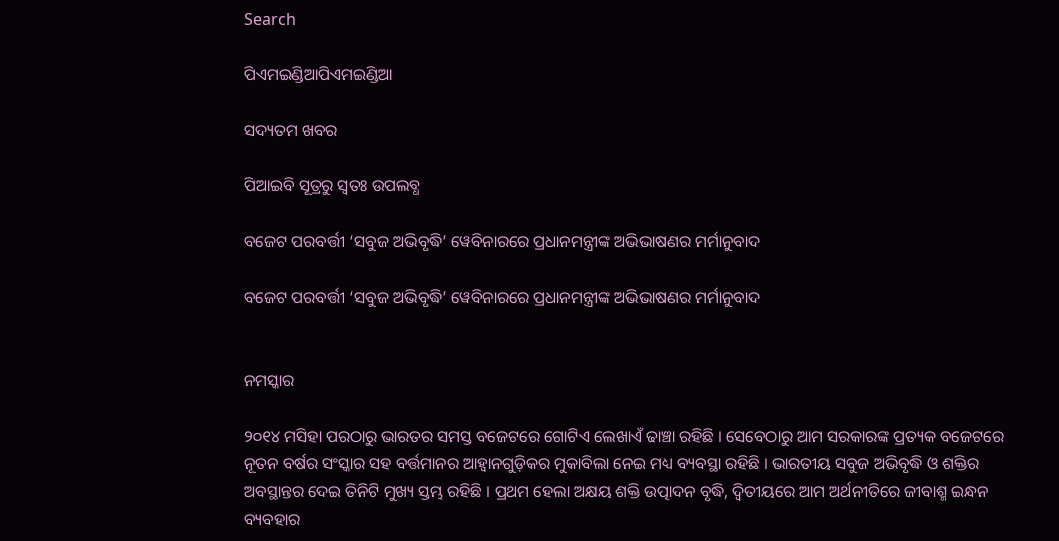Search

ପିଏମଇଣ୍ଡିଆପିଏମଇଣ୍ଡିଆ

ସଦ୍ୟତମ ଖବର

ପିଆଇବି ସୂତ୍ରରୁ ସ୍ବତଃ ଉପଲବ୍ଧ

ବଜେଟ ପରବର୍ତ୍ତୀ ‘ସବୁଜ ଅଭିବୃଦ୍ଧି’ ୱେବିନାରରେ ପ୍ରଧାନମନ୍ତ୍ରୀଙ୍କ ଅଭିଭାଷଣର ମର୍ମାନୁବାଦ

ବଜେଟ ପରବର୍ତ୍ତୀ ‘ସବୁଜ ଅଭିବୃଦ୍ଧି’ ୱେବିନାରରେ ପ୍ରଧାନମନ୍ତ୍ରୀଙ୍କ ଅଭିଭାଷଣର ମର୍ମାନୁବାଦ


ନମସ୍କାର

୨୦୧୪ ମସିହା ପରଠାରୁ ଭାରତର ସମସ୍ତ ବଜେଟରେ ଗୋଟିଏ ଲେଖାଏଁ ଢାଞ୍ଚା ରହିଛି । ସେବେଠାରୁ ଆମ ସରକାରଙ୍କ ପ୍ରତ୍ୟକ ବଜେଟରେ ନୂତନ ବର୍ଷର ସଂସ୍କାର ସହ ବର୍ତ୍ତମାନର ଆହ୍ୱାନଗୁଡ଼ିକର ମୁକାବିଲା ନେଇ ମଧ୍ୟ ବ୍ୟବସ୍ଥା ରହିଛି । ଭାରତୀୟ ସବୁଜ ଅଭିବୃଦ୍ଧି ଓ ଶକ୍ତିର ଅବସ୍ଥାନ୍ତର ଦେଇ ତିନିଟି ମୁଖ୍ୟ ସ୍ତମ୍ଭ ରହିଛି । ପ୍ରଥମ ହେଲା ଅକ୍ଷୟ ଶକ୍ତି ଉତ୍ପାଦନ ବୃଦ୍ଧି, ଦ୍ୱିତୀୟରେ ଆମ ଅର୍ଥନୀତିରେ ଜୀବାଶ୍ମ ଇନ୍ଧନ ବ୍ୟବହାର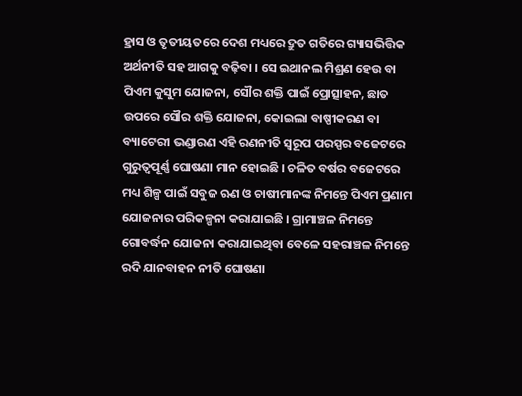ହ୍ରାସ ଓ ତୃତୀୟତରେ ଦେଶ ମଧ୍ୟରେ ଦ୍ରୁତ ଗତିରେ ଗ୍ୟାସଭିତ୍ତିକ ଅର୍ଥନୀତି ସହ ଆଗକୁ ବଢ଼ିବା । ସେ ଇଥାନଲ ମିଶ୍ରଣ ହେଉ ବା ପିଏମ କୁସୁମ ଯୋଜନା, ସୌର ଶକ୍ତି ପାଇଁ ପ୍ରୋତ୍ସାହନ, ଛାତ ଉପରେ ସୌର ଶକ୍ତି ଯୋଜନା, କୋଇଲା ବାଷ୍ପୀକରଣ ବା ବ୍ୟାଟେରୀ ଭଣ୍ଡାରଣ ଏହି ରଣନୀତି ସ୍ୱରୂପ ପରସ୍ପର ବଜେଟରେ ଗୁରୁତ୍ୱପୂର୍ଣ୍ଣ ଘୋଷଣା ମାନ ହୋଇଛି । ଚଳିତ ବର୍ଷର ବଜେଟରେ ମଧ୍ୟ ଶିଳ୍ପ ପାଇଁ ସବୁଜ ଋଣ ଓ ଚାଷୀମାନଙ୍କ ନିମନ୍ତେ ପିଏମ ପ୍ରଣାମ ଯୋଜନାର ପରିକଳ୍ପନା କରାଯାଇଛି । ଗ୍ରାମାଞ୍ଚଳ ନିମନ୍ତେ ଗୋବର୍ଦ୍ଧନ ଯୋଜନା କରାଯାଇଥିବା ବେଳେ ସହରାଞ୍ଚଳ ନିମନ୍ତେ ରଦି ଯାନବାହନ ନୀତି ଘୋଷଣା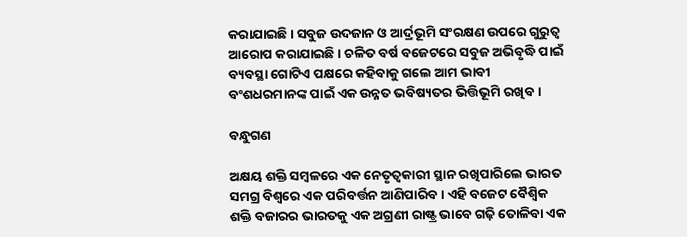କରାଯାଇଛି । ସବୁଜ ଉଦଜାନ ଓ ଆର୍ଦ୍ରଭୂମି ସଂରକ୍ଷଣ ଉପରେ ଗୁରୁତ୍ୱ ଆରୋପ କରାଯାଇଛି । ଚଳିତ ବର୍ଷ ବଜେଟରେ ସବୁଜ ଅଭିବୃଦ୍ଧି ପାଇଁ ବ୍ୟବସ୍ଥା ଗୋଟିଏ ପକ୍ଷରେ କହିବାକୁ ଗଲେ ଆମ ଭାବୀ ବଂଶଧରମାନଙ୍କ ପାଇଁ ଏକ ଉନ୍ନତ ଭବିଷ୍ୟତର ଭିତ୍ତିଭୂମି ରଖିବ ।

ବନ୍ଧୁଗଣ

ଅକ୍ଷୟ ଶକ୍ତି ସମ୍ବଳରେ ଏକ ନେତୃତ୍ୱକାରୀ ସ୍ଥାନ ରଖିପାରିଲେ ଭାରତ ସମଗ୍ର ବିଶ୍ୱରେ ଏକ ପରିବର୍ତ୍ତନ ଆଣିପାରିବ । ଏହି ବଜେଟ ବୈଶ୍ୱିକ ଶକ୍ତି ବଜାରର ଭାରତକୁ ଏକ ଅଗ୍ରଣୀ ରାଷ୍ଟ୍ର ଭାବେ ଗଢ଼ି ତୋଳିବା ଏକ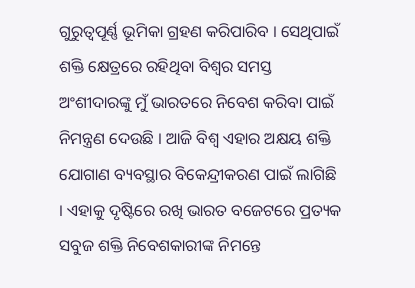ଗୁରୁତ୍ୱପୂର୍ଣ୍ଣ ଭୂମିକା ଗ୍ରହଣ କରିପାରିବ । ସେଥିପାଇଁ ଶକ୍ତି କ୍ଷେତ୍ରରେ ରହିଥିବା ବିଶ୍ୱର ସମସ୍ତ ଅଂଶୀଦାରଙ୍କୁ ମୁଁ ଭାରତରେ ନିବେଶ କରିବା ପାଇଁ ନିମନ୍ତ୍ରଣ ଦେଉଛି । ଆଜି ବିଶ୍ୱ ଏହାର ଅକ୍ଷୟ ଶକ୍ତି ଯୋଗାଣ ବ୍ୟବସ୍ଥାର ବିକେନ୍ଦ୍ରୀକରଣ ପାଇଁ ଲାଗିଛି । ଏହାକୁ ଦୃଷ୍ଟିରେ ରଖି ଭାରତ ବଜେଟରେ ପ୍ରତ୍ୟକ ସବୁଜ ଶକ୍ତି ନିବେଶକାରୀଙ୍କ ନିମନ୍ତେ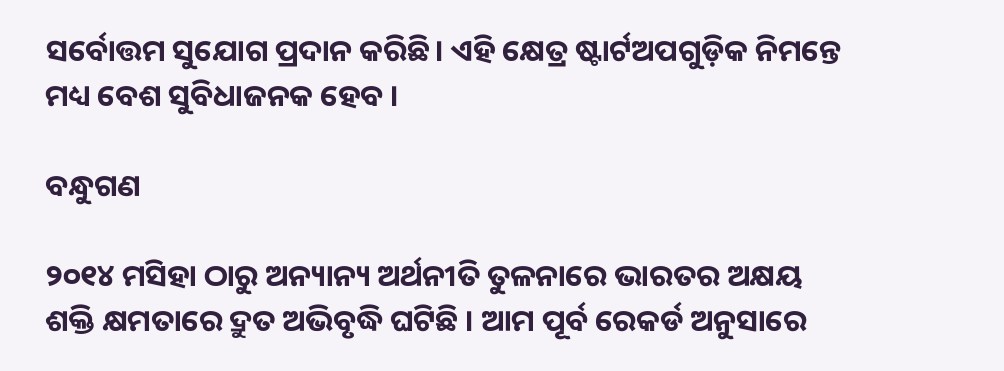ସର୍ବୋତ୍ତମ ସୁଯୋଗ ପ୍ରଦାନ କରିଛି। ଏହି କ୍ଷେତ୍ର ଷ୍ଟାର୍ଟଅପଗୁଡ଼ିକ ନିମନ୍ତେ ମଧ୍ୟ ବେଶ ସୁବିଧାଜନକ ହେବ ।

ବନ୍ଧୁଗଣ

୨୦୧୪ ମସିହା ଠାରୁ ଅନ୍ୟାନ୍ୟ ଅର୍ଥନୀତି ତୁଳନାରେ ଭାରତର ଅକ୍ଷୟ ଶକ୍ତି କ୍ଷମତାରେ ଦ୍ରୁତ ଅଭିବୃଦ୍ଧି ଘଟିଛି । ଆମ ପୂର୍ବ ରେକର୍ଡ ଅନୁସାରେ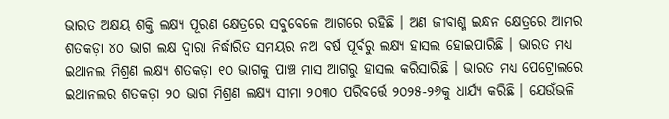ଭାରତ ଅକ୍ଷୟ ଶକ୍ତି ଲକ୍ଷ୍ୟ ପୂରଣ କ୍ଷେତ୍ରରେ ସବୁବେଳେ ଆଗରେ ରହିଛି । ଅଣ ଜୀବାଶ୍ମ ଇନ୍ଧନ କ୍ଷେତ୍ରରେ ଆମର ଶତକଡ଼ା ୪୦ ଭାଗ ଲକ୍ଷ ଦ୍ୱାରା ନିର୍ଦ୍ଧାରିତ ସମୟର ନଅ ବର୍ଷ ପୂର୍ବରୁ ଲକ୍ଷ୍ୟ ହାସଲ ହୋଇପାରିଛି । ଭାରତ ମଧ୍ୟ ଇଥାନଲ ମିଶ୍ରଣ ଲକ୍ଷ୍ୟ ଶତକଡ଼ା ୧୦ ଭାଗକୁ ପାଞ୍ଚ ମାସ ଆଗରୁ ହାସଲ କରିସାରିଛି । ଭାରତ ମଧ୍ୟ ପେଟ୍ରୋଲରେ ଇଥାନଲର ଶତକଡ଼ା ୨୦ ଭାଗ ମିଶ୍ରଣ ଲକ୍ଷ୍ୟ ସୀମା ୨୦୩୦ ପରିବର୍ତ୍ତେ ୨୦୨୫-୨୬କୁ ଧାର୍ଯ୍ୟ କରିଛି । ଯେଉଁଭଳି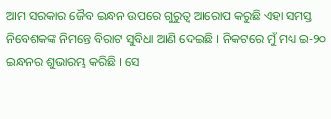ଆମ ସରକାର ଜୈବ ଇନ୍ଧନ ଉପରେ ଗୁରୁତ୍ୱ ଆରୋପ କରୁଛି ଏହା ସମସ୍ତ ନିବେଶକଙ୍କ ନିମନ୍ତେ ବିରାଟ ସୁବିଧା ଆଣି ଦେଇଛି । ନିକଟରେ ମୁଁ ମଧ୍ୟ ଇ-୨୦ ଇନ୍ଧନର ଶୁଭାରମ୍ଭ କରିଛି । ସେ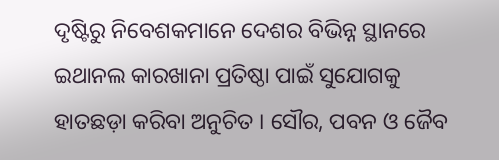ଦୃଷ୍ଟିରୁ ନିବେଶକମାନେ ଦେଶର ବିଭିନ୍ନ ସ୍ଥାନରେ ଇଥାନଲ କାରଖାନା ପ୍ରତିଷ୍ଠା ପାଇଁ ସୁଯୋଗକୁ ହାତଛଡ଼ା କରିବା ଅନୁଚିତ । ସୌର, ପବନ ଓ ଜୈବ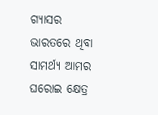ଗ୍ୟାସର ଭାରତରେ ଥିବା ସାମର୍ଥ୍ୟ ଆମର ଘରୋଇ କ୍ଷେତ୍ର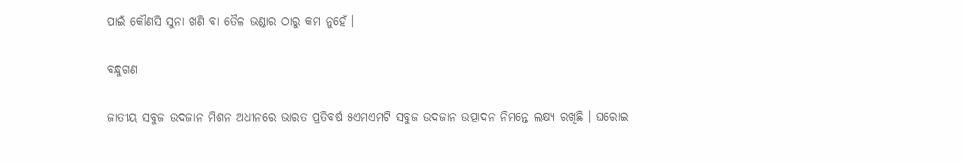ପାଇଁ କୌଣସି ସୁନା ଖଣି ବା ତୈଳ ଭଣ୍ଡାର ଠାରୁ କମ ନୁହେଁ ।

ବନ୍ଧୁଗଣ

ଜାତୀୟ ସବୁଜ ଉଦଜାନ ମିଶନ ଅଧୀନରେ ଭାରତ ପ୍ରତିବର୍ଷ ୫ଏମଏମଟି ସବୁଜ ଉଦଜାନ ଉତ୍ପାଦନ ନିମନ୍ତେ ଲକ୍ଷ୍ୟ ରଖିଛି । ଘରୋଇ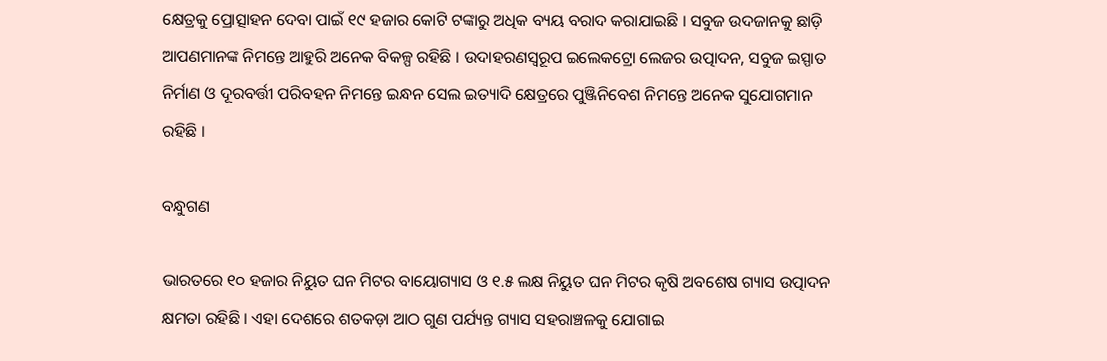କ୍ଷେତ୍ରକୁ ପ୍ରୋତ୍ସାହନ ଦେବା ପାଇଁ ୧୯ ହଜାର କୋଟି ଟଙ୍କାରୁ ଅଧିକ ବ୍ୟୟ ବରାଦ କରାଯାଇଛି । ସବୁଜ ଉଦଜାନକୁ ଛାଡ଼ି ଆପଣମାନଙ୍କ ନିମନ୍ତେ ଆହୁରି ଅନେକ ବିକଳ୍ପ ରହିଛି । ଉଦାହରଣସ୍ୱରୂପ ଇଲେକଟ୍ରୋ ଲେଜର ଉତ୍ପାଦନ, ସବୁଜ ଇସ୍ପାତ ନିର୍ମାଣ ଓ ଦୂରବର୍ତ୍ତୀ ପରିବହନ ନିମନ୍ତେ ଇନ୍ଧନ ସେଲ ଇତ୍ୟାଦି କ୍ଷେତ୍ରରେ ପୁଞ୍ଜିନିବେଶ ନିମନ୍ତେ ଅନେକ ସୁଯୋଗମାନ ରହିଛି ।

ବନ୍ଧୁଗଣ

ଭାରତରେ ୧୦ ହଜାର ନିୟୁତ ଘନ ମିଟର ବାୟୋଗ୍ୟାସ ଓ ୧.୫ ଲକ୍ଷ ନିୟୁତ ଘନ ମିଟର କୃଷି ଅବଶେଷ ଗ୍ୟାସ ଉତ୍ପାଦନ କ୍ଷମତା ରହିଛି । ଏହା ଦେଶରେ ଶତକଡ଼ା ଆଠ ଗୁଣ ପର୍ଯ୍ୟନ୍ତ ଗ୍ୟାସ ସହରାଞ୍ଚଳକୁ ଯୋଗାଇ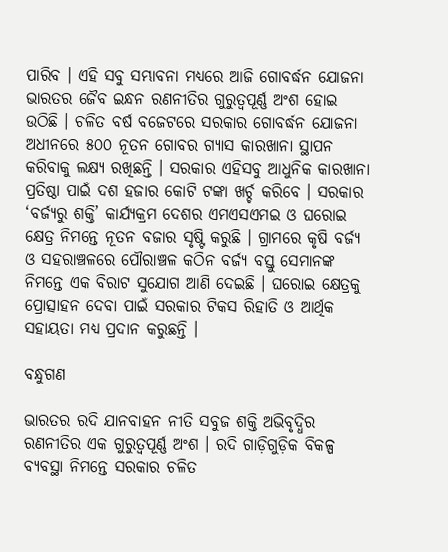ପାରିବ । ଏହି ସବୁ ସମ୍ଭାବନା ମଧ୍ୟରେ ଆଜି ଗୋବର୍ଦ୍ଧନ ଯୋଜନା ଭାରତର ଜୈବ ଇନ୍ଧନ ରଣନୀତିର ଗୁରୁତ୍ୱପୂର୍ଣ୍ଣ ଅଂଶ ହୋଇ ଉଠିଛି । ଚଳିତ ବର୍ଷ ବଜେଟରେ ସରକାର ଗୋବର୍ଦ୍ଧନ ଯୋଜନା ଅଧୀନରେ ୫୦୦ ନୂତନ ଗୋବର ଗ୍ୟାସ କାରଖାନା ସ୍ଥାପନ କରିବାକୁ ଲକ୍ଷ୍ୟ ରଖିଛନ୍ତି । ସରକାର ଏହିସବୁ ଆଧୁନିକ କାରଖାନା ପ୍ରତିଷ୍ଠା ପାଇଁ ଦଶ ହଜାର କୋଟି ଟଙ୍କା ଖର୍ଚ୍ଚ କରିବେ । ସରକାର ‘ବର୍ଜ୍ୟରୁ ଶକ୍ତି’ କାର୍ଯ୍ୟକ୍ରମ ଦେଶର ଏମଏସଏମଇ ଓ ଘରୋଇ କ୍ଷେତ୍ର ନିମନ୍ତେ ନୂତନ ବଜାର ସୃଷ୍ଟି କରୁଛି । ଗ୍ରାମରେ କୃଷି ବର୍ଜ୍ୟ ଓ ସହରାଞ୍ଚଳରେ ପୌରାଞ୍ଚଳ କଠିନ ବର୍ଜ୍ୟ ବସ୍ତୁ ସେମାନଙ୍କ ନିମନ୍ତେ ଏକ ବିରାଟ ସୁଯୋଗ ଆଣି ଦେଇଛି । ଘରୋଇ କ୍ଷେତ୍ରକୁ ପ୍ରୋତ୍ସାହନ ଦେବା ପାଇଁ ସରକାର ଟିକସ ରିହାତି ଓ ଆର୍ଥିକ ସହାୟତା ମଧ୍ୟ ପ୍ରଦାନ କରୁଛନ୍ତି ।

ବନ୍ଧୁଗଣ

ଭାରତର ରଦି ଯାନବାହନ ନୀତି ସବୁଜ ଶକ୍ତି ଅଭିବୃଦ୍ଧିର ରଣନୀତିର ଏକ ଗୁରୁତ୍ୱପୂର୍ଣ୍ଣ ଅଂଶ । ରଦି ଗାଡ଼ିଗୁଡ଼ିକ ବିକଳ୍ପ ବ୍ୟବସ୍ଥା ନିମନ୍ତେ ସରକାର ଚଳିତ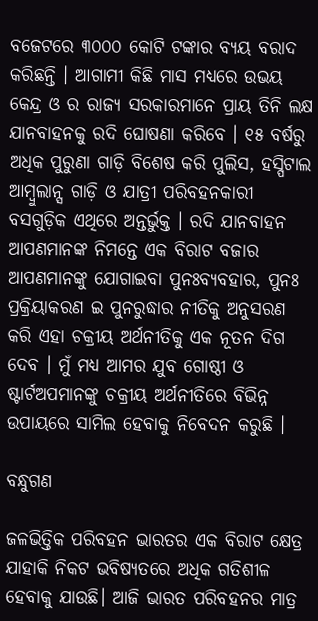ବଜେଟରେ ୩୦୦୦ କୋଟି ଟଙ୍କାର ବ୍ୟୟ ବରାଦ କରିଛନ୍ତି । ଆଗାମୀ କିଛି ମାସ ମଧ୍ୟରେ ଉଭୟ କେନ୍ଦ୍ର ଓ ର ରାଜ୍ୟ ସରକାରମାନେ ପ୍ରାୟ ତିନି ଲକ୍ଷ ଯାନବାହନକୁ ରଦି ଘୋଷଣା କରିବେ । ୧୫ ବର୍ଷରୁ ଅଧିକ ପୁରୁଣା ଗାଡ଼ି ବିଶେଷ କରି ପୁଲିସ, ହସ୍ପିଟାଲ ଆମ୍ବୁଲାନ୍ସ ଗାଡ଼ି ଓ ଯାତ୍ରୀ ପରିବହନକାରୀ ବସଗୁଡ଼ିକ ଏଥିରେ ଅନ୍ତର୍ଭୁକ୍ତ । ରଦି ଯାନବାହନ ଆପଣମାନଙ୍କ ନିମନ୍ତେ ଏକ ବିରାଟ ବଜାର ଆପଣମାନଙ୍କୁ ଯୋଗାଇବା ପୁନଃବ୍ୟବହାର, ପୁନଃ ପ୍ରକ୍ରିୟାକରଣ ଇ ପୁନରୁଦ୍ଧାର ନୀତିକୁ ଅନୁସରଣ କରି ଏହା ଚକ୍ରୀୟ ଅର୍ଥନୀତିକୁ ଏକ ନୂତନ ଦିଗ ଦେବ । ମୁଁ ମଧ୍ୟ ଆମର ଯୁବ ଗୋଷ୍ଠୀ ଓ ଷ୍ଟାର୍ଟଅପମାନଙ୍କୁ ଚକ୍ରୀୟ ଅର୍ଥନୀତିରେ ବିଭିନ୍ନ ଉପାୟରେ ସାମିଲ ହେବାକୁ ନିବେଦନ କରୁଛି ।

ବନ୍ଧୁଗଣ

ଜଳଭିତ୍ତିକ ପରିବହନ ଭାରତର ଏକ ବିରାଟ କ୍ଷେତ୍ର ଯାହାକି ନିକଟ ଭବିଷ୍ୟତରେ ଅଧିକ ଗତିଶୀଳ ହେବାକୁ ଯାଉଛି। ଆଜି ଭାରତ ପରିବହନର ମାତ୍ର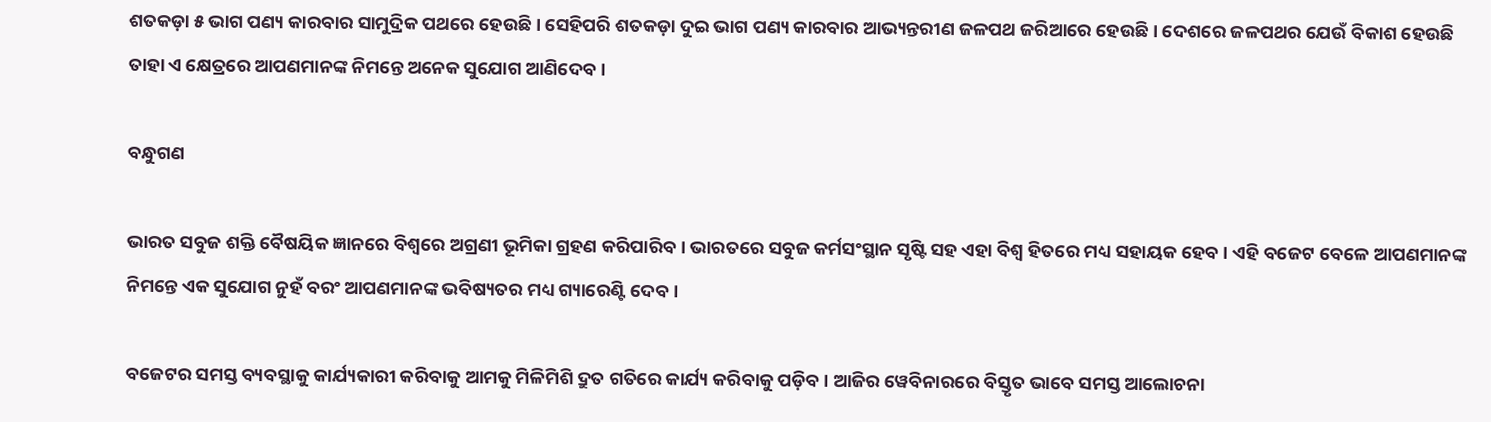ଶତକଡ଼ା ୫ ଭାଗ ପଣ୍ୟ କାରବାର ସାମୁଦ୍ରିକ ପଥରେ ହେଉଛି । ସେହିପରି ଶତକଡ଼ା ଦୁଇ ଭାଗ ପଣ୍ୟ କାରବାର ଆଭ୍ୟନ୍ତରୀଣ ଜଳପଥ ଜରିଆରେ ହେଉଛି । ଦେଶରେ ଜଳପଥର ଯେଉଁ ବିକାଶ ହେଉଛି ତାହା ଏ କ୍ଷେତ୍ରରେ ଆପଣମାନଙ୍କ ନିମନ୍ତେ ଅନେକ ସୁଯୋଗ ଆଣିଦେବ ।

ବନ୍ଧୁଗଣ

ଭାରତ ସବୁଜ ଶକ୍ତି ବୈଷୟିକ ଜ୍ଞାନରେ ବିଶ୍ୱରେ ଅଗ୍ରଣୀ ଭୂମିକା ଗ୍ରହଣ କରିପାରିବ । ଭାରତରେ ସବୁଜ କର୍ମସଂସ୍ଥାନ ସୃଷ୍ଟି ସହ ଏହା ବିଶ୍ୱ ହିତରେ ମଧ୍ୟ ସହାୟକ ହେବ । ଏହି ବଜେଟ ବେଳେ ଆପଣମାନଙ୍କ ନିମନ୍ତେ ଏକ ସୁଯୋଗ ନୁହଁ ବରଂ ଆପଣମାନଙ୍କ ଭବିଷ୍ୟତର ମଧ୍ୟ ଗ୍ୟାରେଣ୍ଟି ଦେବ ।

ବଜେଟର ସମସ୍ତ ବ୍ୟବସ୍ଥାକୁ କାର୍ଯ୍ୟକାରୀ କରିବାକୁ ଆମକୁ ମିଳିମିଶି ଦ୍ରୁତ ଗତିରେ କାର୍ଯ୍ୟ କରିବାକୁ ପଡ଼ିବ । ଆଜିର ୱେବିନାରରେ ବିସ୍ତୃତ ଭାବେ ସମସ୍ତ ଆଲୋଚନା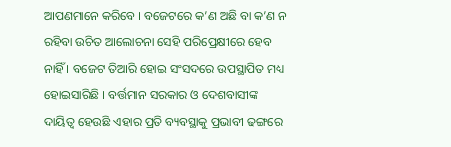ଆପଣମାନେ କରିବେ । ବଜେଟରେ କ’ଣ ଅଛି ବା କ’ଣ ନ ରହିବା ଉଚିତ ଆଲୋଚନା ସେହି ପରିପ୍ରେକ୍ଷୀରେ ହେବ ନାହିଁ । ବଜେଟ ତିଆରି ହୋଇ ସଂସଦରେ ଉପସ୍ଥାପିତ ମଧ୍ୟ ହୋଇସାରିଛି । ବର୍ତ୍ତମାନ ସରକାର ଓ ଦେଶବାସୀଙ୍କ ଦାୟିତ୍ୱ ହେଉଛି ଏହାର ପ୍ରତି ବ୍ୟବସ୍ଥାକୁ ପ୍ରଭାବୀ ଢଙ୍ଗରେ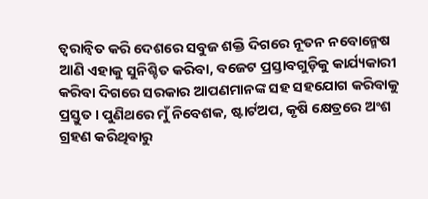ତ୍ୱରାନ୍ୱିତ କରି ଦେଶରେ ସବୁଜ ଶକ୍ତି ଦିଗରେ ନୂତନ ନବୋନ୍ମେଷ ଆଣି ଏହାକୁ ସୁନିଶ୍ଚିତ କରିବା, ବଜେଟ ପ୍ରସ୍ତାବଗୁଡ଼ିକୁ କାର୍ଯ୍ୟକାରୀ କରିବା ଦିଗରେ ସରକାର ଆପଣମାନଙ୍କ ସହ ସହଯୋଗ କରିବାକୁ ପ୍ରସ୍ତୁତ । ପୁଣିଥରେ ମୁଁ ନିବେଶକ, ଷ୍ଟାର୍ଟଅପ, କୃଷି କ୍ଷେତ୍ରରେ ଅଂଶ ଗ୍ରହଣ କରିଥିବାରୁ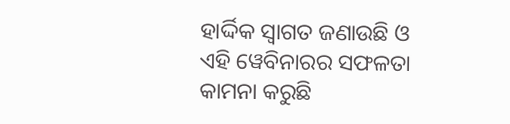ହାର୍ଦ୍ଦିକ ସ୍ୱାଗତ ଜଣାଉଛି ଓ ଏହି ୱେବିନାରର ସଫଳତା କାମନା କରୁଛି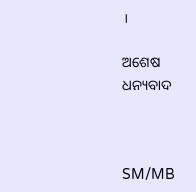।

ଅଶେଷ ଧନ୍ୟବାଦ



SM/MB